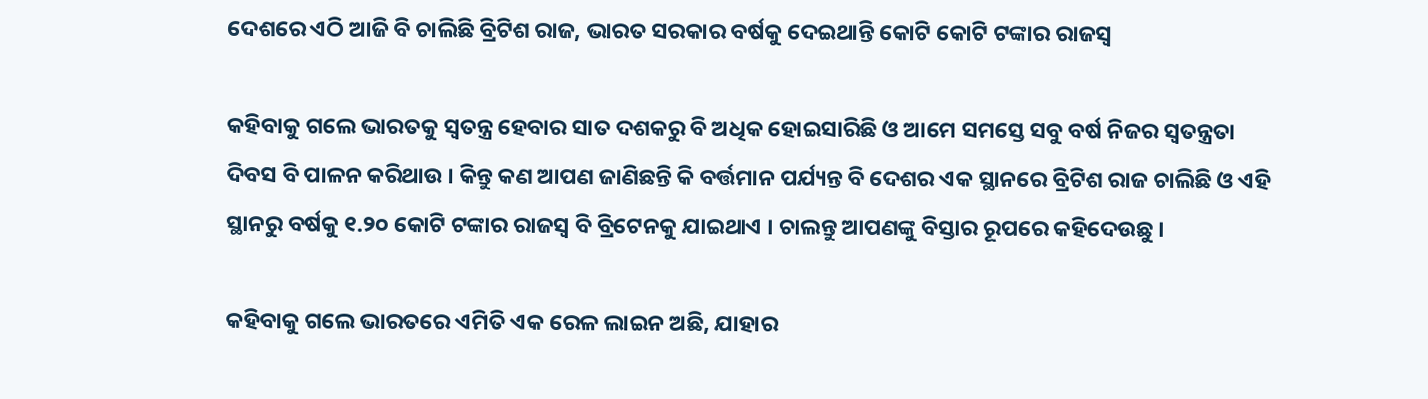ଦେଶରେ ଏଠି ଆଜି ବି ଚାଲିଛି ବ୍ରିଟିଶ ରାଜ, ଭାରତ ସରକାର ବର୍ଷକୁ ଦେଇଥାନ୍ତି କୋଟି କୋଟି ଟଙ୍କାର ରାଜସ୍ୱ

କହିବାକୁ ଗଲେ ଭାରତକୁ ସ୍ଵତନ୍ତ୍ର ହେବାର ସାତ ଦଶକରୁ ବି ଅଧିକ ହୋଇସାରିଛି ଓ ଆମେ ସମସ୍ତେ ସବୁ ବର୍ଷ ନିଜର ସ୍ଵତନ୍ତ୍ରତା ଦିବସ ବି ପାଳନ କରିଥାଉ । କିନ୍ତୁ କଣ ଆପଣ ଜାଣିଛନ୍ତି କି ବର୍ତ୍ତମାନ ପର୍ଯ୍ୟନ୍ତ ବି ଦେଶର ଏକ ସ୍ଥାନରେ ବ୍ରିଟିଶ ରାଜ ଚାଲିଛି ଓ ଏହି ସ୍ଥାନରୁ ବର୍ଷକୁ ୧.୨୦ କୋଟି ଟଙ୍କାର ରାଜସ୍ୱ ବି ବ୍ରିଟେନକୁ ଯାଇଥାଏ । ଚାଲନ୍ତୁ ଆପଣଙ୍କୁ ବିସ୍ତାର ରୂପରେ କହିଦେଉଛୁ ।

କହିବାକୁ ଗଲେ ଭାରତରେ ଏମିତି ଏକ ରେଳ ଲାଇନ ଅଛି, ଯାହାର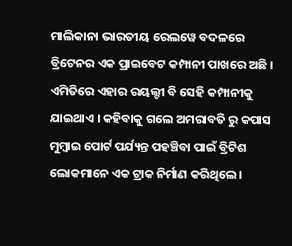ମାଲିକାନା ଭାରତୀୟ ରେଲୱେ ବଦଳରେ ବ୍ରିଟେନର ଏକ ପ୍ରାଇବେଟ କମ୍ପାନୀ ପାଖରେ ଅଛି । ଏମିତିରେ ଏହାର ରୟଲ୍ଟୀ ବି ସେହି କମ୍ପାନୀକୁ ଯାଇଥାଏ । କହିବାକୁ ଗଲେ ଅମରାବତି ରୁ କପାସ ମୁମ୍ବାଇ ପୋର୍ଟ ପର୍ଯ୍ୟନ୍ତ ପହଞ୍ଚିବା ପାଇଁ ବ୍ରିଟିଶ ଲୋକମାନେ ଏକ ଟ୍ରାକ ନିର୍ମାଣ କରିଥିଲେ ।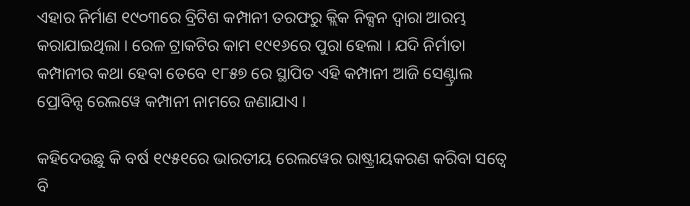ଏହାର ନିର୍ମାଣ ୧୯୦୩ରେ ବ୍ରିଟିଶ କମ୍ପାନୀ ତରଫରୁ କ୍ଲିକ ନିକ୍ସନ ଦ୍ଵାରା ଆରମ୍ଭ କରାଯାଇଥିଲା । ରେଳ ଟ୍ରାକଟିର କାମ ୧୯୧୬ରେ ପୁରା ହେଲା । ଯଦି ନିର୍ମାତା କମ୍ପାନୀର କଥା ହେବା ତେବେ ୧୮୫୭ ରେ ସ୍ଥାପିତ ଏହି କମ୍ପାନୀ ଆଜି ସେଣ୍ଟ୍ରାଲ ପ୍ରୋବିନ୍ସ ରେଲୱେ କମ୍ପାନୀ ନାମରେ ଜଣାଯାଏ ।

କହିଦେଉଛୁ କି ବର୍ଷ ୧୯୫୧ରେ ଭାରତୀୟ ରେଲୱେର ରାଷ୍ଟ୍ରୀୟକରଣ କରିବା ସତ୍ବେ ବି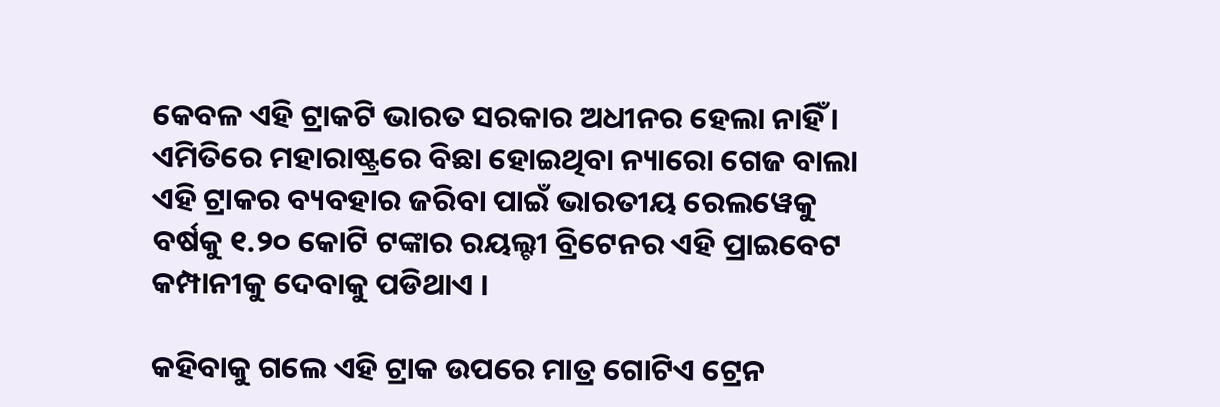କେବଳ ଏହି ଟ୍ରାକଟି ଭାରତ ସରକାର ଅଧୀନର ହେଲା ନାହିଁ । ଏମିତିରେ ମହାରାଷ୍ଟ୍ରରେ ବିଛା ହୋଇଥିବା ନ୍ୟାରୋ ଗେଜ ବାଲା ଏହି ଟ୍ରାକର ବ୍ୟବହାର ଜରିବା ପାଇଁ ଭାରତୀୟ ରେଲୱେକୁ ବର୍ଷକୁ ୧.୨୦ କୋଟି ଟଙ୍କାର ରୟଲ୍ଟୀ ବ୍ରିଟେନର ଏହି ପ୍ରାଇବେଟ କମ୍ପାନୀକୁ ଦେବାକୁ ପଡିଥାଏ ।

କହିବାକୁ ଗଲେ ଏହି ଟ୍ରାକ ଉପରେ ମାତ୍ର ଗୋଟିଏ ଟ୍ରେନ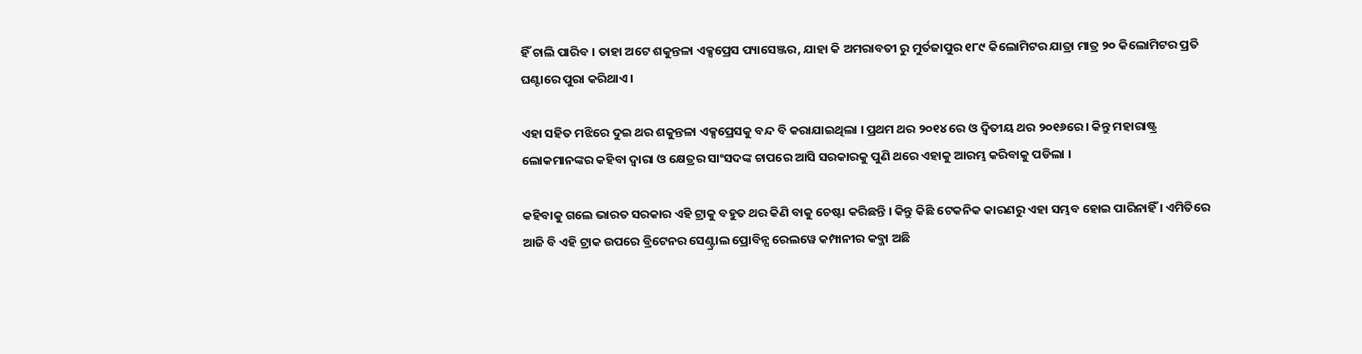ହିଁ ଚାଲି ପାରିବ । ତାହା ଅଟେ ଶକୁନ୍ତଳା ଏକ୍ସପ୍ରେସ ପ୍ୟାସେଞ୍ଜର, ଯାହା କି ଅମରାବତୀ ରୁ ମୁର୍ତଜାପୁର ୧୮୯ କିଲୋମିଟର ଯାତ୍ରା ମାତ୍ର ୨୦ କିଲୋମିଟର ପ୍ରତି ଘଣ୍ଟାରେ ପୁରା କରିଥାଏ ।

ଏହା ସହିତ ମଝିରେ ଦୁଇ ଥର ଶକୁନ୍ତଳା ଏକ୍ସପ୍ରେସକୁ ବନ୍ଦ ବି କରାଯାଇଥିଲା । ପ୍ରଥମ ଥର ୨୦୧୪ ରେ ଓ ଦ୍ଵିତୀୟ ଥର ୨୦୧୬ରେ । କିନ୍ତୁ ମହାରାଷ୍ଟ୍ର ଲୋକମାନଙ୍କର କହିବା ଦ୍ଵାରା ଓ କ୍ଷେତ୍ରର ସାଂସଦଙ୍କ ଚାପରେ ଆସି ସରକାରକୁ ପୁଣି ଥରେ ଏହାକୁ ଆରମ୍ଭ କରିବାକୁ ପଡିଲା ।

କହିବାକୁ ଗଲେ ଭାରତ ସରକାର ଏହି ଟ୍ରାକୁ ବହୁତ ଥର କିଣି ବାକୁ ଚେଷ୍ଟା କରିଛନ୍ତି । କିନ୍ତୁ କିଛି ଟେକନିକ କାରଣରୁ ଏହା ସମ୍ଭବ ହୋଇ ପାରିନାହିଁ । ଏମିତିରେ ଆଜି ବି ଏହି ଟ୍ରାକ ଉପରେ ବ୍ରିଟେନର ସେଣ୍ଟ୍ରାଲ ପ୍ରୋବିନ୍ସ ରେଲୱେ କମ୍ପାନୀର କବ୍ଜା ଅଛି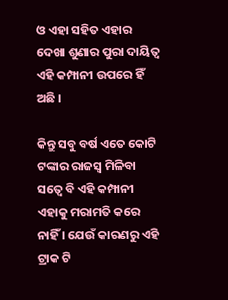ଓ ଏହା ସହିତ ଏହାର ଦେଖା ଶୁଣାର ପୁରା ଦାୟିତ୍ଵ ଏହି କମ୍ପାନୀ ଉପରେ ହିଁ ଅଛି ।

କିନ୍ତୁ ସବୁ ବର୍ଷ ଏତେ କୋଟି ଟଙ୍କାର ରାଜସ୍ୱ ମିଳିବା ସତ୍ବେ ବି ଏହି କମ୍ପାନୀ ଏହାକୁ ମରାମତି କରେ ନାହିଁ । ଯେଉଁ କାରଣରୁ ଏହି ଟ୍ରାକ ଟି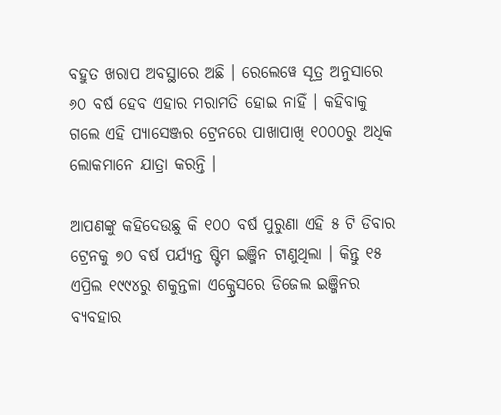ବହୁତ ଖରାପ ଅବସ୍ଥାରେ ଅଛି । ରେଲେୱେ ସୂତ୍ର ଅନୁସାରେ ୬୦ ବର୍ଷ ହେବ ଏହାର ମରାମତି ହୋଇ ନାହିଁ । କହିବାକୁ ଗଲେ ଏହି ପ୍ୟାସେଞ୍ଜର ଟ୍ରେନରେ ପାଖାପାଖି ୧୦୦୦ରୁ ଅଧିକ ଲୋକମାନେ ଯାତ୍ରା କରନ୍ତି ।

ଆପଣଙ୍କୁ କହିଦେଉଛୁ କି ୧୦୦ ବର୍ଷ ପୁରୁଣା ଏହି ୫ ଟି ଡିବାର ଟ୍ରେନକୁ ୭୦ ବର୍ଷ ପର୍ଯ୍ୟନ୍ତ ଷ୍ଟିମ ଇଞ୍ଜିନ ଟାଣୁଥିଲା । କିନ୍ତୁ ୧୫ ଏପ୍ରିଲ ୧୯୯୪ରୁ ଶକୁନ୍ତଳା ଏକ୍ପ୍ରେସରେ ଡିଜେଲ ଇଞ୍ଜିନର ବ୍ୟବହାର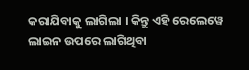କରାଯିବାକୁ ଲାଗିଲା । କିନ୍ତୁ ଏହି ରେଲେୱେ ଲାଇନ ଉପରେ ଲାଗିଥିବା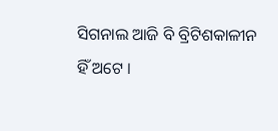ସିଗନାଲ ଆଜି ବି ବ୍ରିଟିଶକାଳୀନ ହିଁ ଅଟେ ।